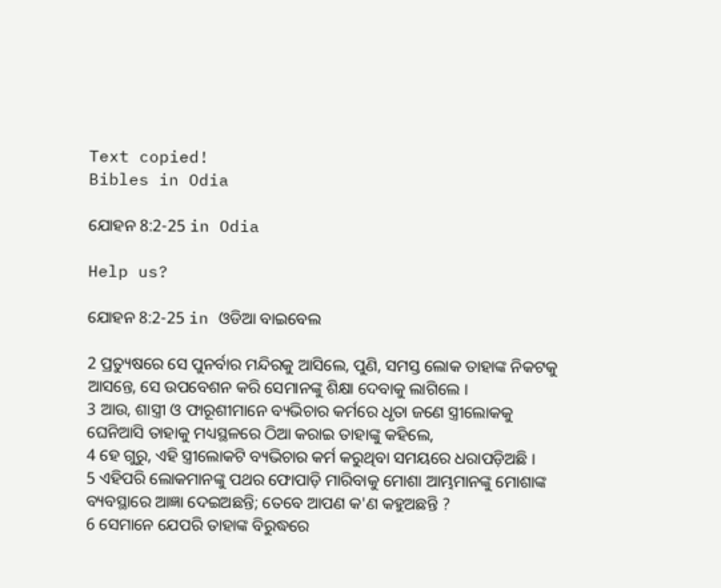Text copied!
Bibles in Odia

ଯୋହନ 8:2-25 in Odia

Help us?

ଯୋହନ 8:2-25 in ଓଡିଆ ବାଇବେଲ

2 ପ୍ରତ୍ୟୁଷରେ ସେ ପୁନର୍ବାର ମନ୍ଦିରକୁ ଆସିଲେ, ପୁଣି, ସମସ୍ତ ଲୋକ ତାହାଙ୍କ ନିକଟକୁ ଆସନ୍ତେ, ସେ ଉପବେଶନ କରି ସେମାନଙ୍କୁ ଶିକ୍ଷା ଦେବାକୁ ଲାଗିଲେ ।
3 ଆଉ, ଶାସ୍ତ୍ରୀ ଓ ଫାରୂଶୀମାନେ ବ୍ୟଭିଚାର କର୍ମରେ ଧୃତା ଜଣେ ସ୍ତ୍ରୀଲୋକକୁ ଘେନିଆସି ତାହାକୁ ମଧ୍ୟସ୍ଥଳରେ ଠିଆ କରାଇ ତାହାଙ୍କୁ କହିଲେ,
4 ହେ ଗୁରୁ, ଏହି ସ୍ତ୍ରୀଲୋକଟି ବ୍ୟଭିଚାର କର୍ମ କରୁଥିବା ସମୟରେ ଧରାପଡ଼ିଅଛି ।
5 ଏହିପରି ଲୋକମାନଙ୍କୁ ପଥର ଫୋପାଡ଼ି ମାରିବାକୁ ମୋଶା ଆମ୍ଭମାନଙ୍କୁ ମୋଶାଙ୍କ ବ୍ୟବସ୍ଥାରେ ଆଜ୍ଞା ଦେଇଅଛନ୍ତି; ତେବେ ଆପଣ କ'ଣ କହୁଅଛନ୍ତି ?
6 ସେମାନେ ଯେପରି ତାହାଙ୍କ ବିରୁଦ୍ଧରେ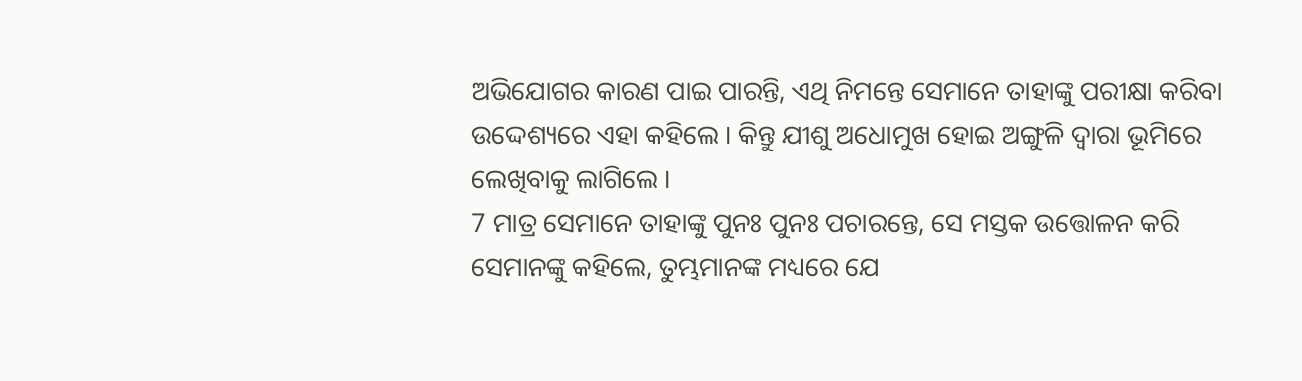ଅଭିଯୋଗର କାରଣ ପାଇ ପାରନ୍ତି, ଏଥି ନିମନ୍ତେ ସେମାନେ ତାହାଙ୍କୁ ପରୀକ୍ଷା କରିବା ଉଦ୍ଦେଶ୍ୟରେ ଏହା କହିଲେ । କିନ୍ତୁ ଯୀଶୁ ଅଧୋମୁଖ ହୋଇ ଅଙ୍ଗୁଳି ଦ୍ୱାରା ଭୂମିରେ ଲେଖିବାକୁ ଲାଗିଲେ ।
7 ମାତ୍ର ସେମାନେ ତାହାଙ୍କୁ ପୁନଃ ପୁନଃ ପଚାରନ୍ତେ, ସେ ମସ୍ତକ ଉତ୍ତୋଳନ କରି ସେମାନଙ୍କୁ କହିଲେ, ତୁମ୍ଭମାନଙ୍କ ମଧ୍ୟରେ ଯେ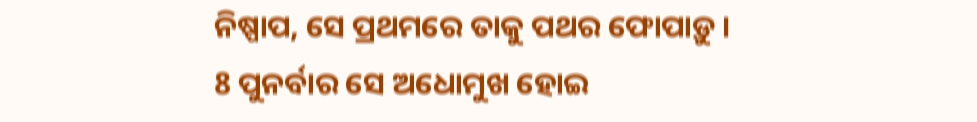ନିଷ୍ପାପ, ସେ ପ୍ରଥମରେ ତାକୁ ପଥର ଫୋପାଡ଼ୁ ।
8 ପୁନର୍ବାର ସେ ଅଧୋମୁଖ ହୋଇ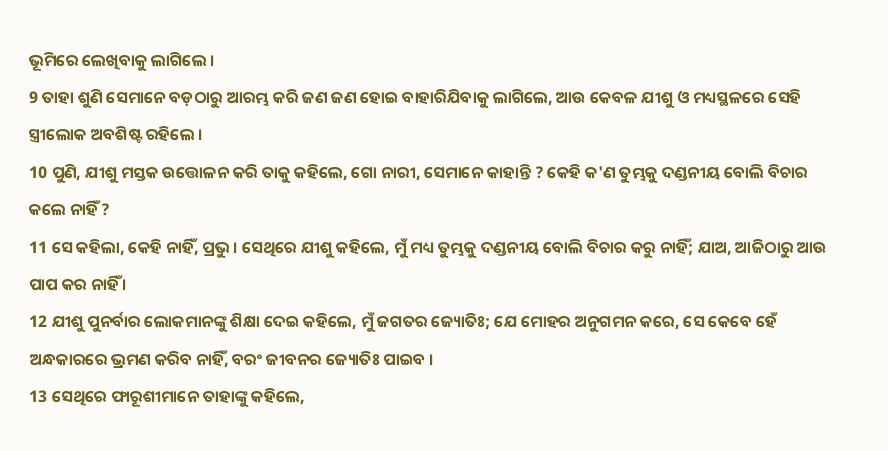ଭୂମିରେ ଲେଖିବାକୁ ଲାଗିଲେ ।
9 ତାହା ଶୁଣି ସେମାନେ ବଡ଼ଠାରୁ ଆରମ୍ଭ କରି ଜଣ ଜଣ ହୋଇ ବାହାରିଯିବାକୁ ଲାଗିଲେ, ଆଉ କେବଳ ଯୀଶୁ ଓ ମଧ୍ୟସ୍ଥଳରେ ସେହି ସ୍ତ୍ରୀଲୋକ ଅବଶିଷ୍ଟ ରହିଲେ ।
10 ପୁଣି, ଯୀଶୁ ମସ୍ତକ ଉତ୍ତୋଳନ କରି ତାକୁ କହିଲେ, ଗୋ ନାରୀ, ସେମାନେ କାହାନ୍ତି ? କେହି କ'ଣ ତୁମ୍ଭକୁ ଦଣ୍ଡନୀୟ ବୋଲି ବିଚାର କଲେ ନାହିଁ ?
11 ସେ କହିଲା, କେହି ନାହିଁ, ପ୍ରଭୁ । ସେଥିରେ ଯୀଶୁ କହିଲେ, ମୁଁ ମଧ୍ୟ ତୁମ୍ଭକୁ ଦଣ୍ଡନୀୟ ବୋଲି ବିଚାର କରୁ ନାହିଁ; ଯାଅ, ଆଜିଠାରୁ ଆଉ ପାପ କର ନାହିଁ ।
12 ଯୀଶୁ ପୁନର୍ବାର ଲୋକମାନଙ୍କୁ ଶିକ୍ଷା ଦେଇ କହିଲେ, ମୁଁ ଜଗତର ଜ୍ୟୋତିଃ; ଯେ ମୋହର ଅନୁଗମନ କରେ, ସେ କେବେ ହେଁ ଅନ୍ଧକାରରେ ଭ୍ରମଣ କରିବ ନାହିଁ, ବରଂ ଜୀବନର ଜ୍ୟୋତିଃ ପାଇବ ।
13 ସେଥିରେ ଫାରୂଶୀମାନେ ତାହାଙ୍କୁ କହିଲେ,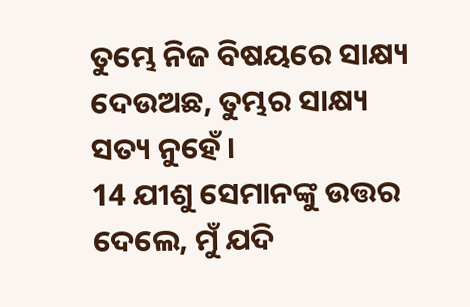ତୁମ୍ଭେ ନିଜ ବିଷୟରେ ସାକ୍ଷ୍ୟ ଦେଉଅଛ, ତୁମ୍ଭର ସାକ୍ଷ୍ୟ ସତ୍ୟ ନୁହେଁ ।
14 ଯୀଶୁ ସେମାନଙ୍କୁ ଉତ୍ତର ଦେଲେ, ମୁଁ ଯଦି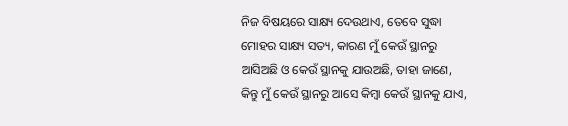ନିଜ ବିଷୟରେ ସାକ୍ଷ୍ୟ ଦେଉଥାଏ, ତେବେ ସୁଦ୍ଧା ମୋହର ସାକ୍ଷ୍ୟ ସତ୍ୟ, କାରଣ ମୁଁ କେଉଁ ସ୍ଥାନରୁ ଆସିଅଛି ଓ କେଉଁ ସ୍ଥାନକୁ ଯାଉଅଛି, ତାହା ଜାଣେ, କିନ୍ତୁ ମୁଁ କେଉଁ ସ୍ଥାନରୁ ଆସେ କିମ୍ବା କେଉଁ ସ୍ଥାନକୁ ଯାଏ,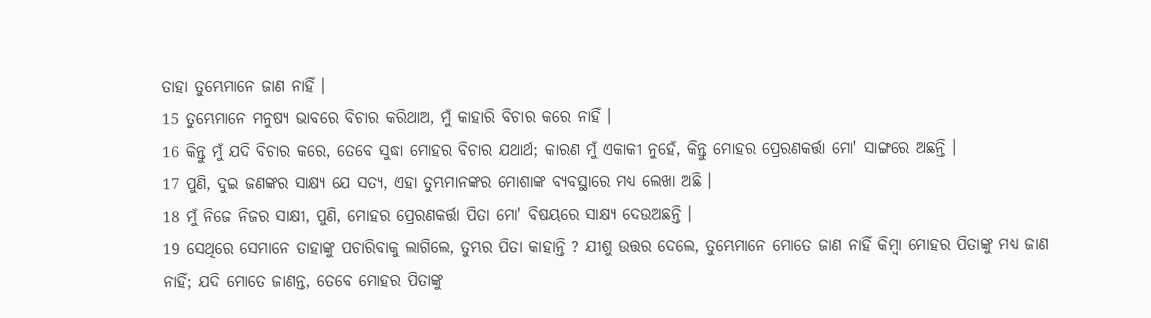ତାହା ତୁମ୍ଭେମାନେ ଜାଣ ନାହିଁ ।
15 ତୁମ୍ଭେମାନେ ମନୁଷ୍ୟ ଭାବରେ ବିଚାର କରିଥାଅ, ମୁଁ କାହାରି ବିଚାର କରେ ନାହିଁ ।
16 କିନ୍ତୁ ମୁଁ ଯଦି ବିଚାର କରେ, ତେବେ ସୁଦ୍ଧା ମୋହର ବିଚାର ଯଥାର୍ଥ; କାରଣ ମୁଁ ଏକାକୀ ନୁହେଁ, କିନ୍ତୁ ମୋହର ପ୍ରେରଣକର୍ତ୍ତା ମୋ' ସାଙ୍ଗରେ ଅଛନ୍ତି ।
17 ପୁଣି, ଦୁଇ ଜଣଙ୍କର ସାକ୍ଷ୍ୟ ଯେ ସତ୍ୟ, ଏହା ତୁମ୍ଭମାନଙ୍କର ମୋଶାଙ୍କ ବ୍ୟବସ୍ଥାରେ ମଧ୍ୟ ଲେଖା ଅଛି ।
18 ମୁଁ ନିଜେ ନିଜର ସାକ୍ଷୀ, ପୁଣି, ମୋହର ପ୍ରେରଣକର୍ତ୍ତା ପିତା ମୋ' ବିଷୟରେ ସାକ୍ଷ୍ୟ ଦେଉଅଛନ୍ତି ।
19 ସେଥିରେ ସେମାନେ ତାହାଙ୍କୁ ପଚାରିବାକୁ ଲାଗିଲେ, ତୁମ୍ଭର ପିତା କାହାନ୍ତି ? ଯୀଶୁ ଉତ୍ତର ଦେଲେ, ତୁମ୍ଭେମାନେ ମୋତେ ଜାଣ ନାହିଁ କିମ୍ବା ମୋହର ପିତାଙ୍କୁ ମଧ୍ୟ ଜାଣ ନାହିଁ; ଯଦି ମୋତେ ଜାଣନ୍ତ, ତେବେ ମୋହର ପିତାଙ୍କୁ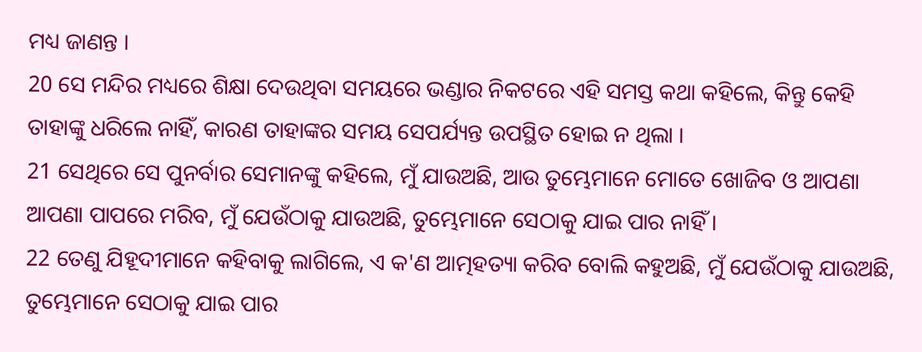ମଧ୍ୟ ଜାଣନ୍ତ ।
20 ସେ ମନ୍ଦିର ମଧ୍ୟରେ ଶିକ୍ଷା ଦେଉଥିବା ସମୟରେ ଭଣ୍ଡାର ନିକଟରେ ଏହି ସମସ୍ତ କଥା କହିଲେ, କିନ୍ତୁ କେହି ତାହାଙ୍କୁ ଧରିଲେ ନାହିଁ, କାରଣ ତାହାଙ୍କର ସମୟ ସେପର୍ଯ୍ୟନ୍ତ ଉପସ୍ଥିତ ହୋଇ ନ ଥିଲା ।
21 ସେଥିରେ ସେ ପୁନର୍ବାର ସେମାନଙ୍କୁ କହିଲେ, ମୁଁ ଯାଉଅଛି, ଆଉ ତୁମ୍ଭେମାନେ ମୋତେ ଖୋଜିବ ଓ ଆପଣା ଆପଣା ପାପରେ ମରିବ, ମୁଁ ଯେଉଁଠାକୁ ଯାଉଅଛି, ତୁମ୍ଭେମାନେ ସେଠାକୁ ଯାଇ ପାର ନାହିଁ ।
22 ତେଣୁ ଯିହୂଦୀମାନେ କହିବାକୁ ଲାଗିଲେ, ଏ କ'ଣ ଆତ୍ମହତ୍ୟା କରିବ ବୋଲି କହୁଅଛି, ମୁଁ ଯେଉଁଠାକୁ ଯାଉଅଛି, ତୁମ୍ଭେମାନେ ସେଠାକୁ ଯାଇ ପାର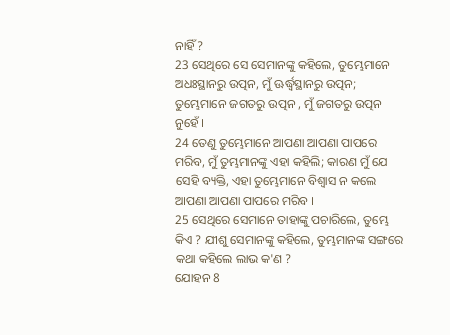ନାହିଁ ?
23 ସେଥିରେ ସେ ସେମାନଙ୍କୁ କହିଲେ, ତୁମ୍ଭେମାନେ ଅଧଃସ୍ଥାନରୁ ଉତ୍ପନ, ମୁଁ ଊର୍ଦ୍ଧ୍ୱସ୍ଥାନରୁ ଉତ୍ପନ; ତୁମ୍ଭେମାନେ ଜଗତରୁ ଉତ୍ପନ , ମୁଁ ଜଗତରୁ ଉତ୍ପନ ନୁହେଁ ।
24 ତେଣୁ ତୁମ୍ଭେମାନେ ଆପଣା ଆପଣା ପାପରେ ମରିବ, ମୁଁ ତୁମ୍ଭମାନଙ୍କୁ ଏହା କହିଲି; କାରଣ ମୁଁ ଯେ ସେହି ବ୍ୟକ୍ତି, ଏହା ତୁମ୍ଭେମାନେ ବିଶ୍ୱାସ ନ କଲେ ଆପଣା ଆପଣା ପାପରେ ମରିବ ।
25 ସେଥିରେ ସେମାନେ ତାହାଙ୍କୁ ପଚାରିଲେ, ତୁମ୍ଭେ କିଏ ? ଯୀଶୁ ସେମାନଙ୍କୁ କହିଲେ, ତୁମ୍ଭମାନଙ୍କ ସଙ୍ଗରେ କଥା କହିଲେ ଲାଭ କ'ଣ ?
ଯୋହନ 8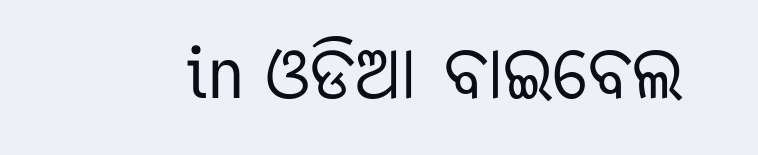in ଓଡିଆ ବାଇବେଲ